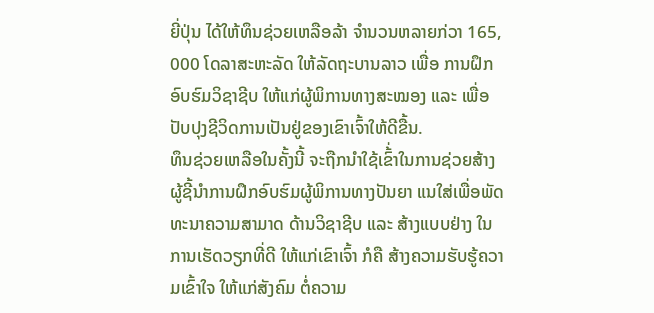ຍີ່ປຸ່ນ ໄດ້ໃຫ້ທຶນຊ່ວຍເຫລືອລ້າ ຈຳນວນຫລາຍກ່ວາ 165, 000 ໂດລາສະຫະລັດ ໃຫ້ລັດຖະບານລາວ ເພື່ອ ການຝຶກອົບຮົມວິຊາຊີບ ໃຫ້ແກ່ຜູ້ພິການທາງສະໝອງ ແລະ ເພື່ອປັບປຸງຊີວິດການເປັນຢູ່ຂອງເຂົາເຈົ້າໃຫ້ດີຂື້ນ.
ທຶນຊ່ວຍເຫລືອໃນຄັ້ງນີ້ ຈະຖືກນຳໃຊ້ເຂົ້່າໃນການຊ່ວຍສ້າງ ຜູ້ຊີ້ນຳການຝຶກອົບຮົມຜູ້ພິການທາງປັນຍາ ແນໃສ່ເພື່ອພັດທະນາຄວາມສາມາດ ດ້ານວິຊາຊີບ ແລະ ສ້າງແບບຢ່າງ ໃນການເຮັດວຽກທີ່ດີ ໃຫ້ແກ່ເຂົາເຈົ້າ ກໍຄື ສ້າງຄວາມຮັບຮູ້ຄວາມເຂົ້າໃຈ ໃຫ້ແກ່ສັງຄົມ ຕໍ່ຄວາມ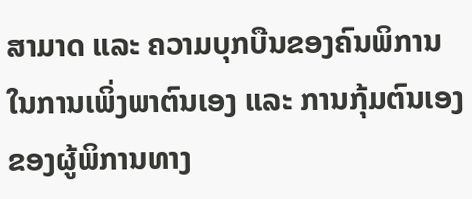ສາມາດ ແລະ ຄວາມບຸກບືນຂອງຄົນພິການ ໃນການເພິ່ງພາຕົນເອງ ແລະ ການກຸ້ມຕົນເອງຂອງຜູ້ພິການທາງ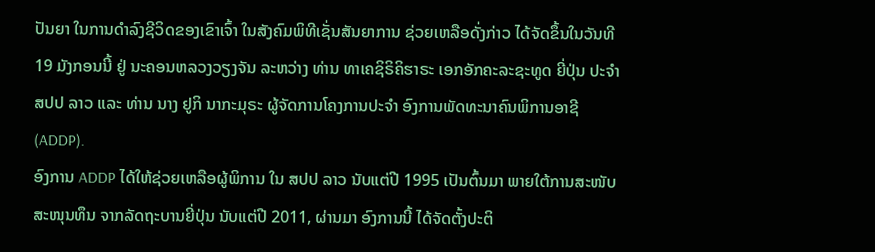ປັນຍາ ໃນການດຳລົງຊີວິດຂອງເຂົາເຈົ້າ ໃນສັງຄົມພິທີເຊັ່ນສັນຍາການ ຊ່ວຍເຫລືອດັ່ງກ່າວ ໄດ້ຈັດຂຶ້ນໃນວັນທີ 19 ມັງກອນນີ້ ຢູ່ ນະຄອນຫລວງວຽງຈັນ ລະຫວ່າງ ທ່ານ ທາເຄຊິຣິຄິຮາຣະ ເອກອັກຄະລະຊະທູດ ຍີ່ປຸ່ນ ປະຈຳ ສປປ ລາວ ແລະ ທ່ານ ນາງ ຢູກິ ນາກະມຸຣະ ຜູ້ຈັດການໂຄງການປະຈຳ ອົງການພັດທະນາຄົນພິການອາຊີ (ADDP).
ອົງການ ADDP ໄດ້ໃຫ້ຊ່ວຍເຫລືອຜູ້ພິການ ໃນ ສປປ ລາວ ນັບແຕ່ປີ 1995 ເປັນຕົ້ນມາ ພາຍໃຕ້ການສະໜັບສະໜຸນທຶນ ຈາກລັດຖະບານຍີ່ປຸ່ນ ນັບແຕ່ປີ 2011, ຜ່ານມາ ອົງການນີ້ ໄດ້ຈັດຕັ້ງປະຕິ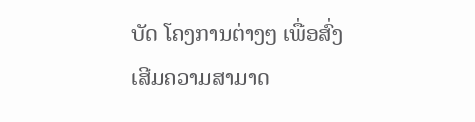ບັດ ໂຄງການຕ່າງໆ ເພື່ອສົ່ງເສີມຄວາມສາມາດ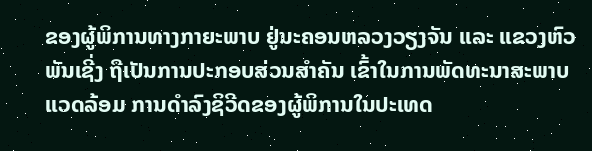ຂອງຜູ້ພິການທາງກາຍະພາບ ຢູ່ນະຄອນຫລວງວຽງຈັນ ແລະ ແຂວງຫົວພັນເຊີ່ງ ຖືເປັນການປະກອບສ່ວນສຳຄັນ ເຂົ້າໃນການພັດທະນາສະພາບແວດລ້ອມ ການດຳລົງຊິວີດຂອງຜູ້ພິການໃນປະເທດ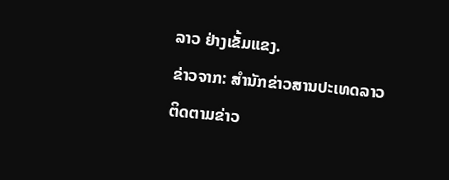ລາວ ຢ່າງເຂັ້ມແຂງ.
ຂ່າວຈາກ: ສຳນັກຂ່າວສານປະເທດລາວ
ຕິດຕາມຂ່າວ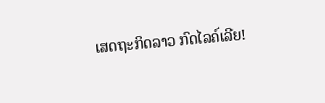ເສດຖະກິດລາວ ກົດໄລຄ໌ເລີຍ!